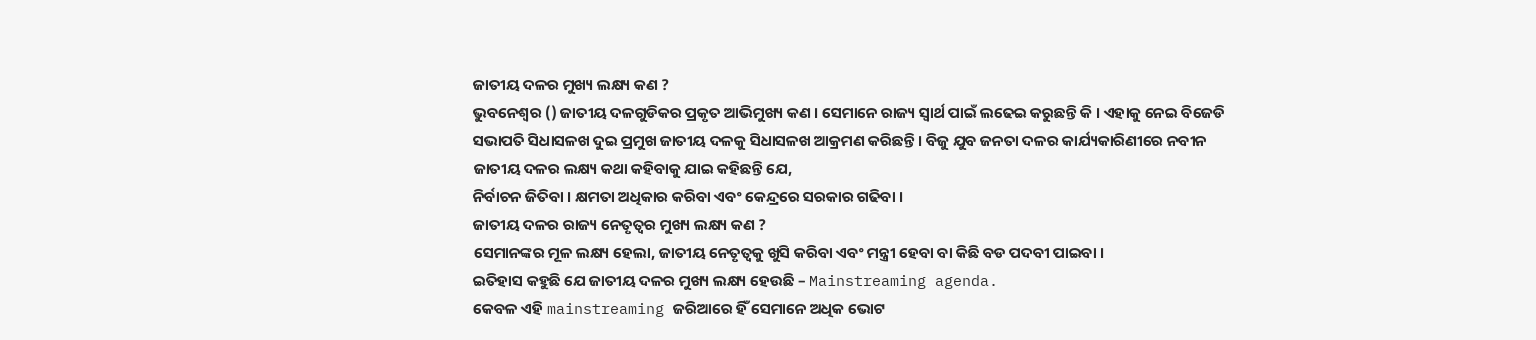ଜାତୀୟ ଦଳର ମୁଖ୍ୟ ଲକ୍ଷ୍ୟ କଣ ?
ଭୁବନେଶ୍ବର () ଜାତୀୟ ଦଳଗୁଡିକର ପ୍ରକୃତ ଆଭିମୁଖ୍ୟ କଣ । ସେମାନେ ରାଜ୍ୟ ସ୍ବାର୍ଥ ପାଇଁ ଲଢେଇ କରୁଛନ୍ତି କି । ଏହାକୁ ନେଇ ବିଜେଡି ସଭାପତି ସିଧାସଳଖ ଦୁଇ ପ୍ରମୁଖ ଜାତୀୟ ଦଳକୁ ସିଧାସଳଖ ଆକ୍ରମଣ କରିଛନ୍ତି । ବିଜୁ ଯୁବ ଜନତା ଦଳର କାର୍ଯ୍ୟକାରିଣୀରେ ନବୀନ ଜାତୀୟ ଦଳର ଲକ୍ଷ୍ୟ କଥା କହିବାକୁ ଯାଇ କହିଛନ୍ତି ଯେ,
ନିର୍ବାଚନ ଜିତିବା । କ୍ଷମତା ଅଧିକାର କରିବା ଏବଂ କେନ୍ଦ୍ରରେ ସରକାର ଗଢିବା ।
ଜାତୀୟ ଦଳର ରାଜ୍ୟ ନେତୃତ୍ବର ମୁଖ୍ୟ ଲକ୍ଷ୍ୟ କଣ ?
ସେମାନଙ୍କର ମୂଳ ଲକ୍ଷ୍ୟ ହେଲା, ଜାତୀୟ ନେତୃତ୍ବକୁ ଖୁସି କରିବା ଏବଂ ମନ୍ତ୍ରୀ ହେବା ବା କିଛି ବଡ ପଦବୀ ପାଇବା ।
ଇତିହାସ କହୁଛି ଯେ ଜାତୀୟ ଦଳର ମୁଖ୍ୟ ଲକ୍ଷ୍ୟ ହେଉଛି – Mainstreaming agenda.
କେବଳ ଏହି mainstreaming ଜରିଆରେ ହିଁ ସେମାନେ ଅଧିକ ଭୋଟ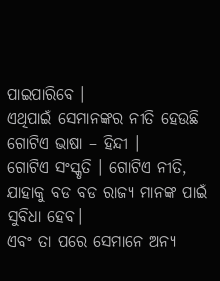ପାଇପାରିବେ ।
ଏଥିପାଇଁ ସେମାନଙ୍କର ନୀତି ହେଉଛି ଗୋଟିଏ ଭାଷା – ହିନ୍ଦୀ ।
ଗୋଟିଏ ସଂସ୍କୃତି । ଗୋଟିଏ ନୀତି, ଯାହାକୁ ବଡ ବଡ ରାଜ୍ୟ ମାନଙ୍କ ପାଇଁ ସୁବିଧା ହେବ।
ଏବଂ ତା ପରେ ସେମାନେ ଅନ୍ୟ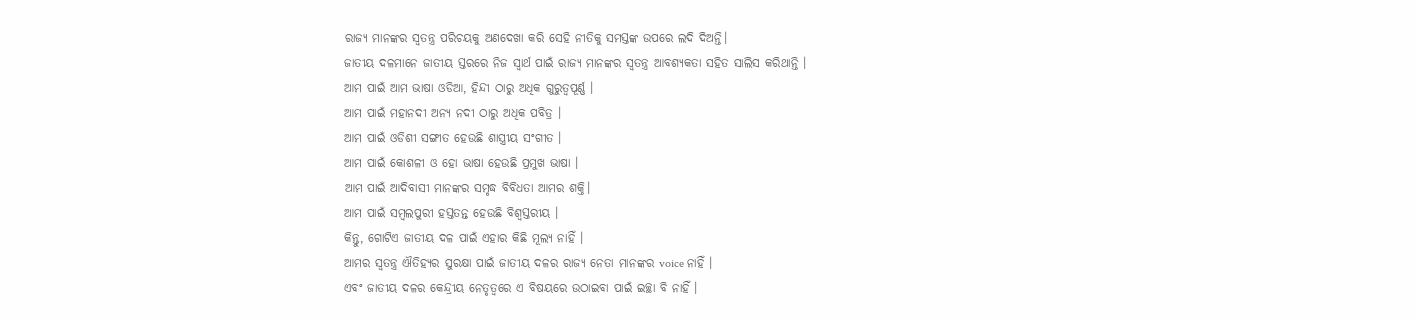ରାଜ୍ୟ ମାନଙ୍କର ସ୍ବତନ୍ତ୍ର ପରିଚୟକୁ ଅଣଦେଖା କରି ସେହି ନୀତିକୁ ସମସ୍ତଙ୍କ ଉପରେ ଲଦି ଦିଅନ୍ତି।
ଜାତୀୟ ଦଳମାନେ ଜାତୀୟ ସ୍ତରରେ ନିଜ ସ୍ବାର୍ଥ ପାଇଁ ରାଜ୍ୟ ମାନଙ୍କର ସ୍ବତନ୍ତ୍ର ଆବଶ୍ୟକତା ସହିତ ସାଲିସ କରିଥାନ୍ତି ।
ଆମ ପାଇଁ ଆମ ଭାଷା ଓଡିଆ, ହିନ୍ଦୀ ଠାରୁ ଅଧିକ ଗୁରୁତ୍ବପୂର୍ଣ୍ଣ ।
ଆମ ପାଇଁ ମହାନଦୀ ଅନ୍ୟ ନଦୀ ଠାରୁ ଅଧିକ ପବିତ୍ର ।
ଆମ ପାଇଁ ଓଡିଶୀ ସଙ୍ଗୀତ ହେଉଛି ଶାସ୍ତ୍ରୀୟ ସଂଗୀତ ।
ଆମ ପାଇଁ କୋଶଳୀ ଓ ହୋ ଭାଷା ହେଉଛି ପ୍ରମୁଖ ଭାଷା ।
ଆମ ପାଇଁ ଆଦିବାସୀ ମାନଙ୍କର ସମୃଦ୍ଧ ବିବିଧତା ଆମର ଶକ୍ତି।
ଆମ ପାଇଁ ସମ୍ବଲପୁରୀ ହସ୍ତତନ୍ତ ହେଉଛି ବିଶ୍ବସ୍ତରୀୟ ।
କିନ୍ତୁ, ଗୋଟିଏ ଜାତୀୟ ଦଳ ପାଇଁ ଏହାର କିଛି ମୂଲ୍ୟ ନାହିଁ ।
ଆମର ସ୍ବତନ୍ତ୍ର ଐତିହ୍ୟର ସୁରକ୍ଷା ପାଇଁ ଜାତୀୟ ଦଳର ରାଜ୍ୟ ନେତା ମାନଙ୍କର voice ନାହିଁ ।
ଏବଂ ଜାତୀୟ ଦଳର କେନ୍ଦ୍ରୀୟ ନେତୃତ୍ବରେ ଏ ବିଷୟରେ ଉଠାଇବା ପାଇଁ ଇଚ୍ଛା ବି ନାହିଁ ।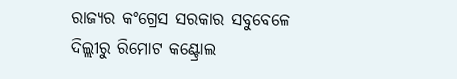ରାଜ୍ୟର କଂଗ୍ରେସ ସରକାର ସବୁବେଳେ ଦିଲ୍ଲୀରୁ ରିମୋଟ କଣ୍ଟ୍ରୋଲ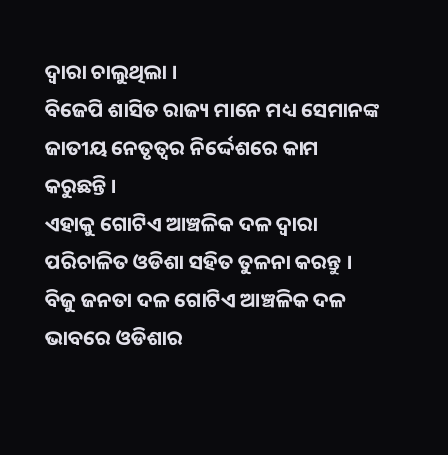ଦ୍ବାରା ଚାଲୁଥିଲା ।
ବିଜେପି ଶାସିତ ରାଜ୍ୟ ମାନେ ମଧ୍ୟ ସେମାନଙ୍କ ଜାତୀୟ ନେତୃତ୍ବର ନିର୍ଦ୍ଦେଶରେ କାମ କରୁଛନ୍ତି ।
ଏହାକୁ ଗୋଟିଏ ଆଞ୍ଚଳିକ ଦଳ ଦ୍ବାରା ପରିଚାଳିତ ଓଡିଶା ସହିତ ତୁଳନା କରନ୍ତୁ ।
ବିଜୁ ଜନତା ଦଳ ଗୋଟିଏ ଆଞ୍ଚଳିକ ଦଳ ଭାବରେ ଓଡିଶାର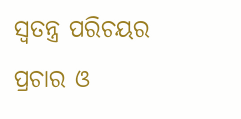ସ୍ବତନ୍ତ୍ର ପରିଚୟର ପ୍ରଚାର ଓ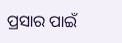ପ୍ରସାର ପାଇଁ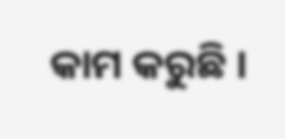କାମ କରୁଛି ।